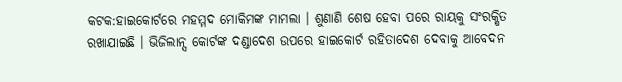କଟକ:ହାଇକୋର୍ଟରେ ମହମ୍ମଦ ମୋକିମଙ୍କ ମାମଲା । ଶୁଣାଣି ଶେଷ ହେବା ପରେ ରାୟକୁ ସଂରକ୍ଷିତ ରଖାଯାଇଛି । ଭିଜିଲାନ୍ସ କୋର୍ଟଙ୍କ ଦଣ୍ଡାଦେଶ ଉପରେ ହାଇକୋର୍ଟ ରହିତାଦେଶ ଦେବାକୁ ଆବେଦନ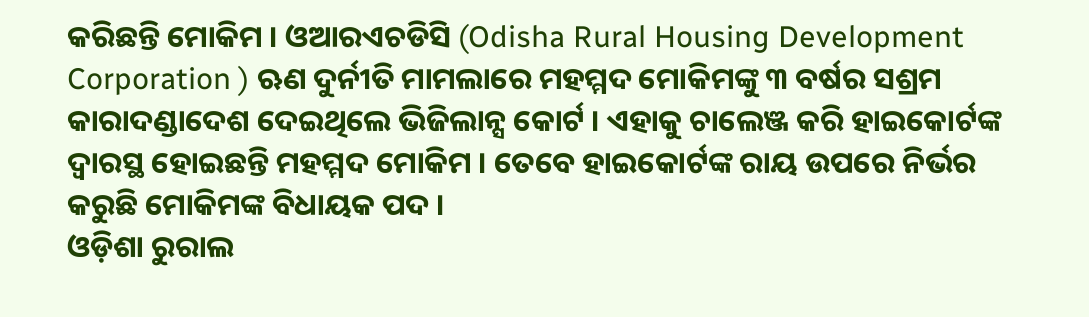କରିଛନ୍ତି ମୋକିମ । ଓଆରଏଚଡିସି (Odisha Rural Housing Development Corporation ) ଋଣ ଦୁର୍ନୀତି ମାମଲାରେ ମହମ୍ମଦ ମୋକିମଙ୍କୁ ୩ ବର୍ଷର ସଶ୍ରମ କାରାଦଣ୍ଡାଦେଶ ଦେଇଥିଲେ ଭିଜିଲାନ୍ସ କୋର୍ଟ । ଏହାକୁ ଚାଲେଞ୍ଜ କରି ହାଇକୋର୍ଟଙ୍କ ଦ୍ବାରସ୍ଥ ହୋଇଛନ୍ତି ମହମ୍ମଦ ମୋକିମ । ତେବେ ହାଇକୋର୍ଟଙ୍କ ରାୟ ଉପରେ ନିର୍ଭର କରୁଛି ମୋକିମଙ୍କ ବିଧାୟକ ପଦ ।
ଓଡ଼ିଶା ରୁରାଲ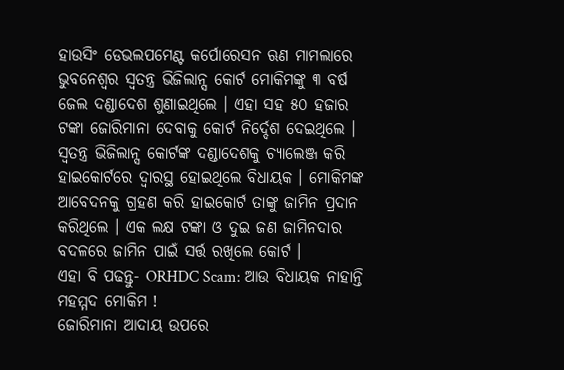ହାଉସିଂ ଡେଭଲପମେଣ୍ଟ କର୍ପୋରେସନ ଋଣ ମାମଲାରେ ଭୁବନେଶ୍ବର ସ୍ବତନ୍ତ୍ର ଭିଜିଲାନ୍ସ କୋର୍ଟ ମୋକିମଙ୍କୁ ୩ ବର୍ଷ ଜେଲ ଦଣ୍ଡାଦେଶ ଶୁଣାଇଥିଲେ । ଏହା ସହ ୫୦ ହଜାର ଟଙ୍କା ଜୋରିମାନା ଦେବାକୁ କୋର୍ଟ ନିର୍ଦ୍ଦେଶ ଦେଇଥିଲେ । ସ୍ବତନ୍ତ୍ର ଭିଜିଲାନ୍ସ କୋର୍ଟଙ୍କ ଦଣ୍ଡାଦେଶକୁ ଚ୍ୟାଲେଞ୍ଜ କରି ହାଇକୋର୍ଟରେ ଦ୍ବାରସ୍ଥ ହୋଇଥିଲେ ବିଧାୟକ । ମୋକିମଙ୍କ ଆବେଦନକୁ ଗ୍ରହଣ କରି ହାଇକୋର୍ଟ ତାଙ୍କୁ ଜାମିନ ପ୍ରଦାନ କରିଥିଲେ । ଏକ ଲକ୍ଷ ଟଙ୍କା ଓ ଦୁଇ ଜଣ ଜାମିନଦାର ବଦଳରେ ଜାମିନ ପାଇଁ ସର୍ତ୍ତ ରଖିଲେ କୋର୍ଟ ।
ଏହା ବି ପଢନ୍ତୁ- ORHDC Scam: ଆଉ ବିଧାୟକ ନାହାନ୍ତି ମହମ୍ମଦ ମୋକିମ !
ଜୋରିମାନା ଆଦାୟ ଉପରେ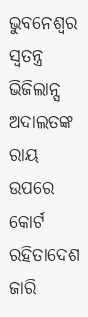ଭୁବନେଶ୍ବର ସ୍ବତନ୍ତ୍ର ଭିଜିଲାନ୍ସ ଅଦାଲତଙ୍କ ରାୟ ଉପରେ କୋର୍ଟ ରହିତାଦେଶ ଜାରି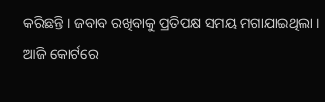କରିଛନ୍ତି । ଜବାବ ରଖିବାକୁ ପ୍ରତିପକ୍ଷ ସମୟ ମଗାଯାଇଥିଲା । ଆଜି କୋର୍ଟରେ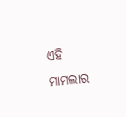ଏହି ମାମଲାର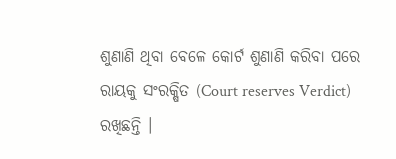ଶୁଣାଣି ଥିବା ବେଳେ କୋର୍ଟ ଶୁଣାଣି କରିବା ପରେ ରାୟକୁ ସଂରକ୍ଷିତ (Court reserves Verdict) ରଖିଛନ୍ତି ।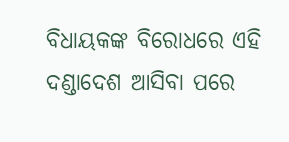ବିଧାୟକଙ୍କ ବିରୋଧରେ ଏହି ଦଣ୍ଡାଦେଶ ଆସିବା ପରେ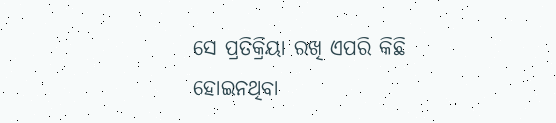ସେ ପ୍ରତିକ୍ରିୟା ରଖି ଏପରି କିଛି ହୋଇନଥିବା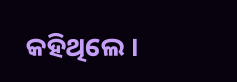କହିଥିଲେ ।